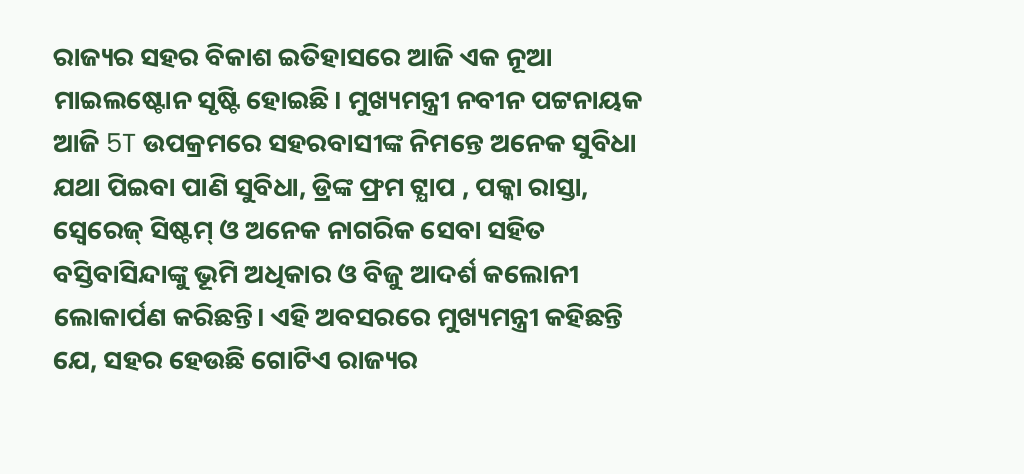ରାଜ୍ୟର ସହର ବିକାଶ ଇତିହାସରେ ଆଜି ଏକ ନୂଆ ମାଇଲଷ୍ଟୋନ ସୃଷ୍ଟି ହୋଇଛି। ମୁଖ୍ୟମନ୍ତ୍ରୀ ନବୀନ ପଟ୍ଟନାୟକ ଆଜି 5T ଉପକ୍ରମରେ ସହରବାସୀଙ୍କ ନିମନ୍ତେ ଅନେକ ସୁବିଧା ଯଥା ପିଇବା ପାଣି ସୁବିଧା, ଡ୍ରିଙ୍କ ଫ୍ରମ ଟ୍ଯାପ , ପକ୍କା ରାସ୍ତା, ସ୍ୱେରେଜ୍ ସିଷ୍ଟମ୍ ଓ ଅନେକ ନାଗରିକ ସେବା ସହିତ ବସ୍ତିବାସିନ୍ଦାଙ୍କୁ ଭୂମି ଅଧିକାର ଓ ବିଜୁ ଆଦର୍ଶ କଲୋନୀ ଲୋକାର୍ପଣ କରିଛନ୍ତି। ଏହି ଅବସରରେ ମୁଖ୍ୟମନ୍ତ୍ରୀ କହିଛନ୍ତି ଯେ, ସହର ହେଉଛି ଗୋଟିଏ ରାଜ୍ୟର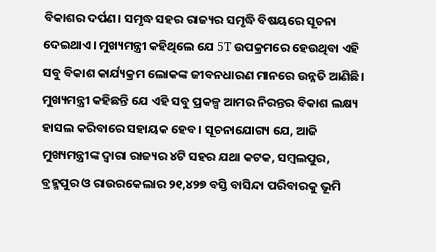ବିକାଶର ଦର୍ପଣ। ସମୃଦ୍ଧ ସହର ରାଜ୍ୟର ସମୃଦ୍ଧି ବିଷୟରେ ସୂଚନା ଦେଇଥାଏ। ମୁଖ୍ୟମନ୍ତ୍ରୀ କହିଥିଲେ ଯେ 5T ଉପକ୍ରମରେ ହେଉଥିବା ଏହି ସବୁ ବିକାଶ କାର୍ଯ୍ୟକ୍ରମ ଲୋକଙ୍କ ଜୀବନଧାରଣ ମାନରେ ଉନ୍ନତି ଆଣିଛି। ମୁଖ୍ୟମନ୍ତ୍ରୀ କହିଛନ୍ତି ଯେ ଏହି ସବୁ ପ୍ରକଳ୍ପ ଆମର ନିରନ୍ତର ବିକାଶ ଲକ୍ଷ୍ୟ ହାସଲ କରିବାରେ ସହାୟକ ହେବ। ସୂଚନାଯୋଗ୍ୟ ଯେ, ଆଜି ମୁଖ୍ୟମନ୍ତ୍ରୀଙ୍କ ଦ୍ୱାରା ରାଜ୍ୟର ୪ଟି ସହର ଯଥା କଟକ, ସମ୍ବଲପୁର, ବ୍ରହ୍ମପୁର ଓ ରାଉରକେଲାର ୨୧,୪୨୭ ବସ୍ତି ବାସିନ୍ଦା ପରିବାରକୁ ଭୂମି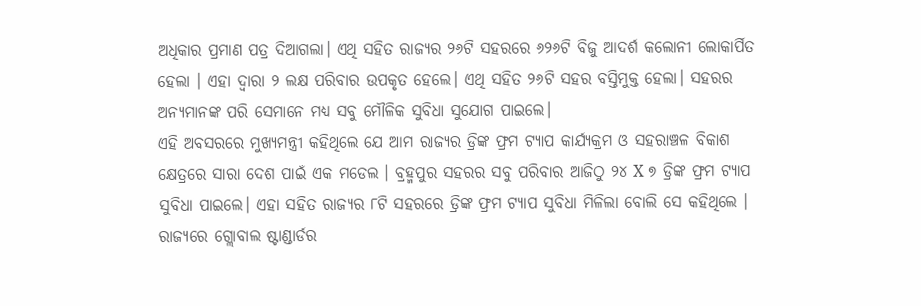ଅଧିକାର ପ୍ରମାଣ ପତ୍ର ଦିଆଗଲା। ଏଥି ସହିତ ରାଜ୍ୟର ୨୬ଟି ସହରରେ ୬୨୬ଟି ବିଜୁ ଆଦର୍ଶ କଲୋନୀ ଲୋକାର୍ପିତ ହେଲା । ଏହା ଦ୍ୱାରା ୨ ଲକ୍ଷ ପରିବାର ଉପକୃତ ହେଲେ। ଏଥି ସହିତ ୨୬ଟି ସହର ବସ୍ତିମୁକ୍ତ ହେଲା। ସହରର ଅନ୍ୟମାନଙ୍କ ପରି ସେମାନେ ମଧ୍ୟ ସବୁ ମୌଳିକ ସୁବିଧା ସୁଯୋଗ ପାଇଲେ।
ଏହି ଅବସରରେ ମୁଖ୍ୟମନ୍ତ୍ରୀ କହିଥିଲେ ଯେ ଆମ ରାଜ୍ୟର ଡ୍ରିଙ୍କ ଫ୍ରମ ଟ୍ଯାପ କାର୍ଯ୍ୟକ୍ରମ ଓ ସହରାଞ୍ଚଳ ବିକାଶ କ୍ଷେତ୍ରରେ ସାରା ଦେଶ ପାଇଁ ଏକ ମଡେଲ । ବ୍ରହ୍ମପୁର ସହରର ସବୁ ପରିବାର ଆଜିଠୁ ୨୪ X ୭ ଡ୍ରିଙ୍କ ଫ୍ରମ ଟ୍ଯାପ ସୁବିଧା ପାଇଲେ। ଏହା ସହିତ ରାଜ୍ୟର ୮ଟି ସହରରେ ଡ୍ରିଙ୍କ ଫ୍ରମ ଟ୍ଯାପ ସୁବିଧା ମିଳିଲା ବୋଲି ସେ କହିଥିଲେ । ରାଜ୍ୟରେ ଗ୍ଲୋବାଲ ଷ୍ଟାଣ୍ଡାର୍ଡର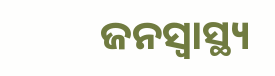ଜନସ୍ୱାସ୍ଥ୍ୟ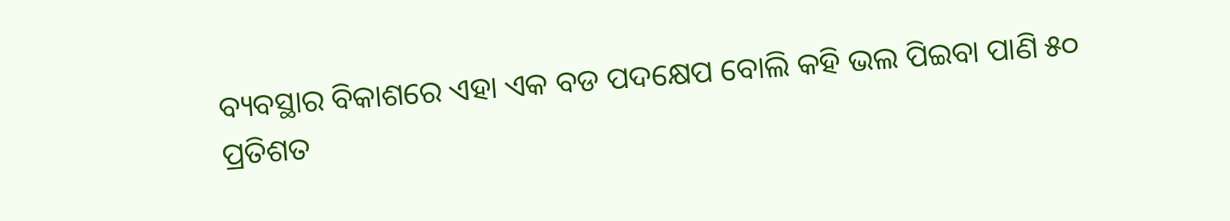ବ୍ୟବସ୍ଥାର ବିକାଶରେ ଏହା ଏକ ବଡ ପଦକ୍ଷେପ ବୋଲି କହି ଭଲ ପିଇବା ପାଣି ୫୦ ପ୍ରତିଶତ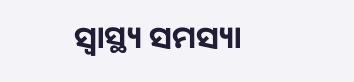ସ୍ୱାସ୍ଥ୍ୟ ସମସ୍ୟା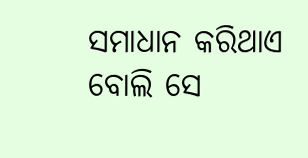ସମାଧାନ କରିଥାଏ ବୋଲି ସେ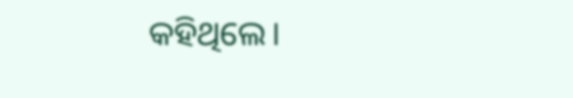କହିଥିଲେ।